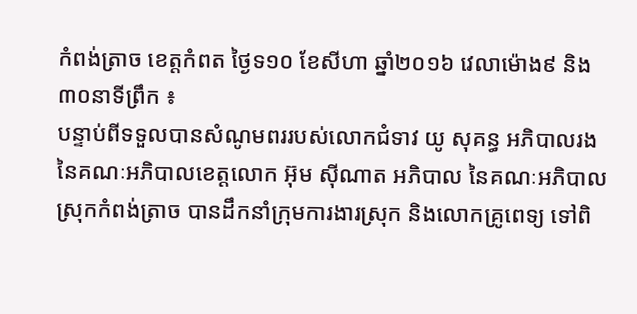កំពង់ត្រាច ខេត្តកំពត ថ្ងៃទ១០ ខែសីហា ឆ្នាំ២០១៦ វេលាម៉ោង៩ និង៣០នាទីព្រឹក ៖
បន្ទាប់ពីទទួលបានសំណូមពររបស់លោកជំទាវ យូ សុគន្ធ អភិបាលរង នៃគណៈអភិបាលខេត្តលោក អ៊ុម ស៊ីណាត អភិបាល នៃគណៈអភិបាលស្រុកកំពង់ត្រាច បានដឹកនាំក្រុមការងារស្រុក និងលោកគ្រូពេទ្យ ទៅពិ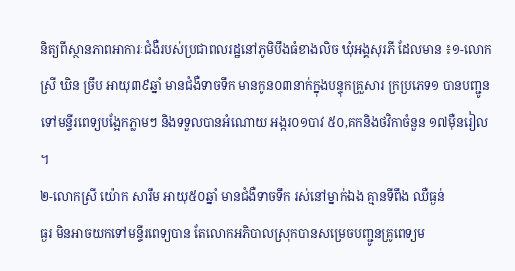និត្យពីស្ថានភាពអាការៈជំងឺរបស់ប្រជាពលរដ្ឋនៅភូមិបឹងធំខាងលិច ឃុំអង្គសុរភី ដែលមាន ៖១-លោកស្រី ឃិន ច្រឹប អាយុ៣៩ឆ្នាំ មានជំងឺទាចទឹក មានកូន០៣នាក់ក្នុងបន្ទុកគ្រួសារ ក្រប្រភេទ១ បានបញ្ជូនទៅមន្ទីរពេទ្យបង្អែកភ្លាមៗ និងទទួលបានអំណោយ អង្ករ០១បាវ ៥០,គកនិងថវិកាចំនួន ១៧ម៉ឺនរៀល ។
២-លោកស្រី យ៉ោក សារឹម អាយុ៥០ឆ្នាំ មានជំងឺទាចទឹក រស់នៅម្នាក់ឯង គ្មានទីពឹង ឈឺធ្ងន់
ធ្ងរ មិនអាចយកទៅមន្ទីរពេទ្យបាន តែលោកអភិបាលស្រុកបានសម្រេចបញ្ជូនគ្រូពេទ្យម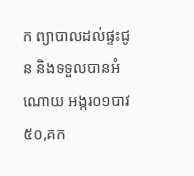ក ព្យាបាលដល់ផ្ទះជូន និងទទួលបានអំណោយ អង្ករ០១បាវ ៥០,គក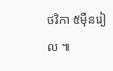ថវិកា ៥ម៉ឺនរៀល ៕